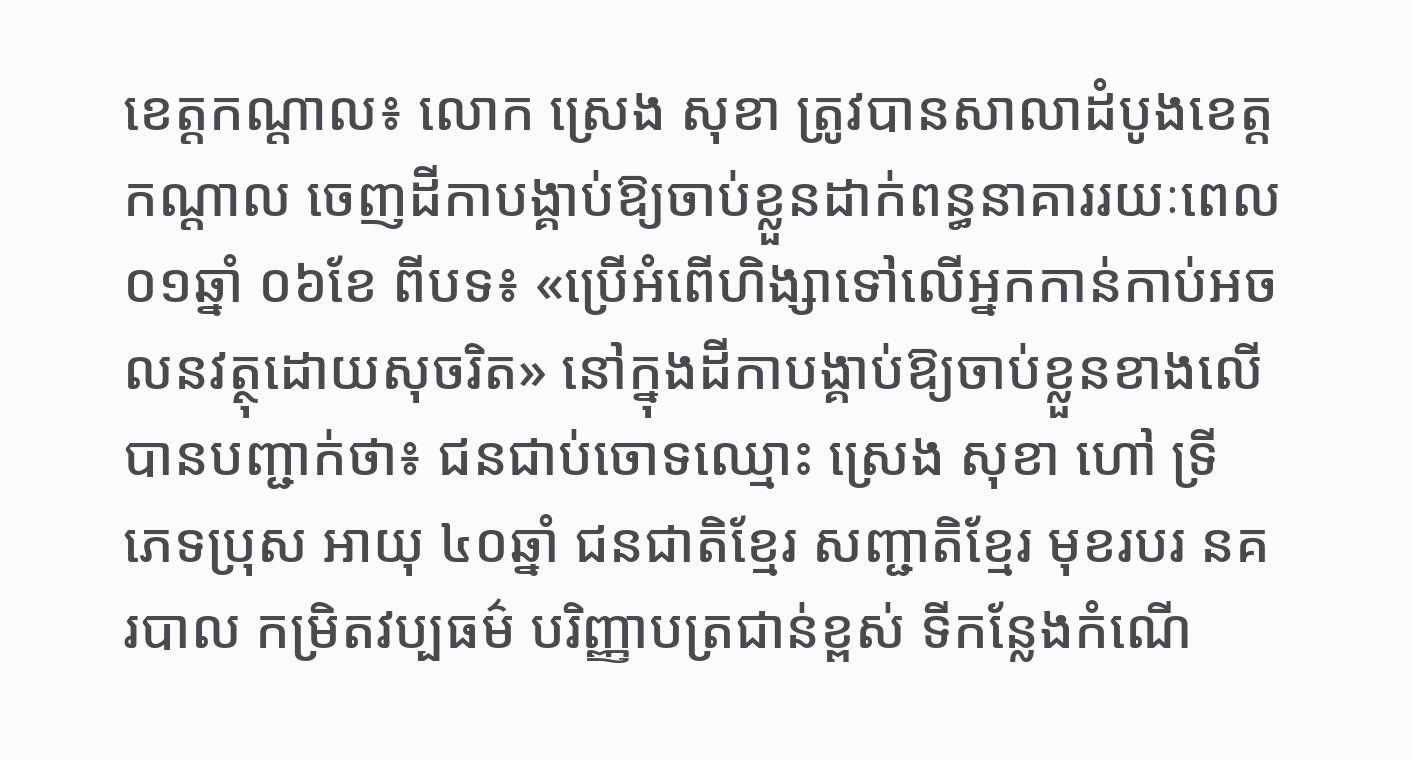ខេត្តកណ្តាល៖ លោក ស្រេង សុខា ត្រូវបានសាលាដំបូងខេត្តកណ្តាល ចេញដីកាបង្គាប់ឱ្យចាប់ខ្លួនដាក់ពន្ធនាគាររយៈពេល ០១ឆ្នាំ ០៦ខែ ពីបទ៖ «ប្រើអំពើហិង្សាទៅលើអ្នកកាន់កាប់អចលនវត្ថុដោយសុចរិត» នៅក្នុងដីកាបង្គាប់ឱ្យចាប់ខ្លួនខាងលើបានបញ្ជាក់ថា៖ ជនជាប់ចោទឈ្មោះ ស្រេង សុខា ហៅ ទ្រី ភេទប្រុស អាយុ ៤០ឆ្នាំ ជនជាតិខ្មែរ សញ្ជាតិខ្មែរ មុខរបរ នគរបាល កម្រិតវប្បធម៌ បរិញ្ញាបត្រជាន់ខ្ពស់ ទីកន្លែងកំណើ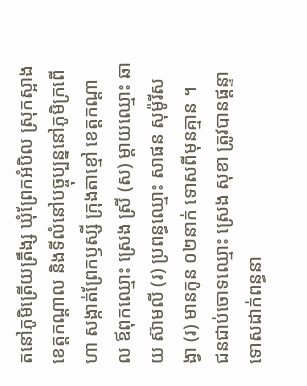តនៅភូមិត្រើយត្រឹង្ស ឃុំព្រែកអំបិល ស្រុកស្អាង ខេត្តកណ្តាល និងទីលំនៅបច្ចុប្បន្ននៅភូមិក្រពើហា សង្កាត់ព្រែកឫស្សី ក្រុងតាខ្មៅ ខេត្តកណ្ដាល ឪពុកឈ្មោះ ស្រេង ស្រី (ស) ម្តាយឈ្មោះ ឆាយ ស៊ាមលី (រ) ប្រពន្ធឈ្មោះ សាផន សុម៉ូរីសង្វា (រ) មានកូន ០២នាក់ ទោសពីមុនគ្មាន ។
ជនជាប់ចោទឈ្មោះ ស្រេង សុខា ត្រូវបានផ្តន្ទាទោសដាក់ពន្ធនា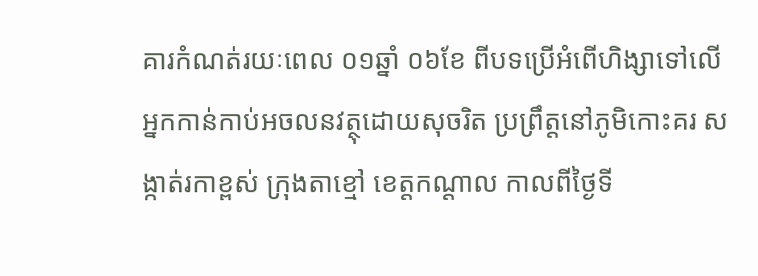គារកំណត់រយៈពេល ០១ឆ្នាំ ០៦ខែ ពីបទប្រើអំពើហិង្សាទៅលើអ្នកកាន់កាប់អចលនវត្ថុដោយសុចរិត ប្រព្រឹត្តនៅភូមិកោះគរ សង្កាត់រកាខ្ពស់ ក្រុងតាខ្មៅ ខេត្តកណ្ដាល កាលពីថ្ងៃទី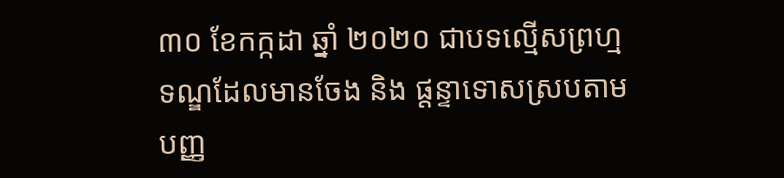៣០ ខែកក្កដា ឆ្នាំ ២០២០ ជាបទល្មើសព្រហ្មទណ្ឌដែលមានចែង និង ផ្តន្ទាទោសស្របតាមបញ្ញ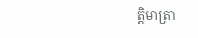ត្តិមាត្រា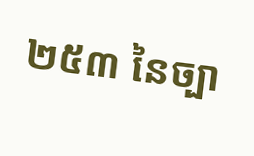២៥៣ នៃច្បា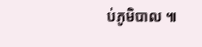ប់ភូមិបាល ៕